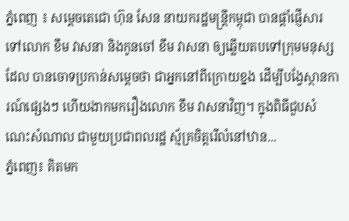ភ្នំពេញ ៖ សម្តេចតេជោ ហ៊ុន សែន នាយករដ្ឋមន្រ្តីកម្ពុជា បានផ្តាំផ្ញើសារទៅលោក ខឹម វាសនា និងកូនចៅ ខឹម វាសនា ឲ្យឆ្លើយតបទៅក្រុមមនុស្សដែល បានចោទប្រកាន់សម្តេចថា ជាអ្នកនៅពីក្រោយខ្នង ដើម្បីបង្វែស្ថានការណ៍ផ្សេងៗ ហើយងាកមករឿងលោក ខឹម វាសនាវិញ។ ក្នុងពិធីជួបសំណេះសំណាល ជាមួយប្រជាពលរដ្ឋ ស្ម័គ្រចិត្តរើលំនៅឋាន...
ភ្នំពេញ៖ គិតមក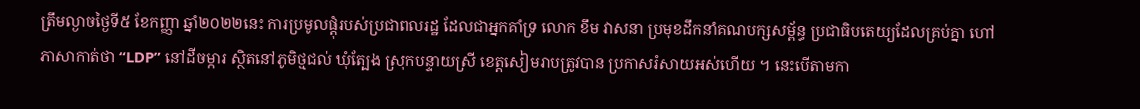ត្រឹមល្ងាចថ្ងៃទី៥ ខែកញ្ញា ឆ្នាំ២០២២នេះ ការប្រមូលផ្តុំរបស់ប្រជាពលរដ្ឋ ដែលជាអ្នកគាំទ្រ លោក ខឹម វាសនា ប្រមុខដឹកនាំគណបក្សសម្ព័ន្ធ ប្រជាធិបតេយ្យដែលគ្រប់គ្នា ហៅភាសាកាត់ថា “LDP” នៅដីចម្ការ ស្ថិតនៅភូមិថ្មជល់ ឃុំត្បែង ស្រុកបន្ទាយស្រី ខេត្តសៀមរាបត្រូវបាន ប្រកាសរំសាយអស់ហើយ ។ នេះបើតាមកា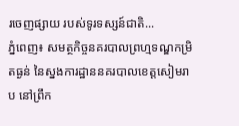រចេញផ្សាយ របស់ទូរទស្សន៍ជាតិ...
ភ្នំពេញ៖ សមត្ថកិច្ចនគរបាលព្រហ្មទណ្ឌកម្រិតធ្ងន់ នៃស្នងការដ្ឋាននគរបាលខេត្តសៀមរាប នៅព្រឹក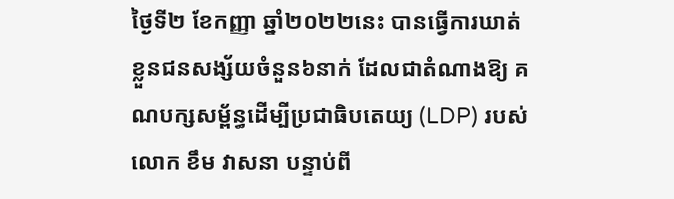ថ្ងៃទី២ ខែកញ្ញា ឆ្នាំ២០២២នេះ បានធ្វើការឃាត់ខ្លួនជនសង្ស័យចំនួន៦នាក់ ដែលជាតំណាងឱ្យ គណបក្សសម្ព័ន្ធដើម្បីប្រជាធិបតេយ្យ (LDP) របស់លោក ខឹម វាសនា បន្ទាប់ពី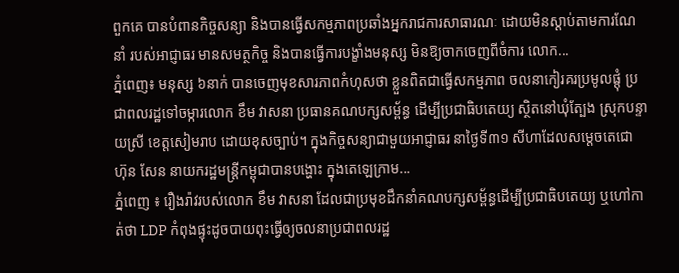ពួកគេ បានបំពានកិច្ចសន្យា និងបានធ្វើសកម្មភាពប្រឆាំងអ្នករាជការសាធារណៈ ដោយមិនស្ដាប់តាមការណែនាំ របស់អាជ្ញាធរ មានសមត្ថកិច្ច និងបានធ្វើការបង្ខាំងមនុស្ស មិនឱ្យចាកចេញពីចំការ លោក...
ភ្នំពេញ៖ មនុស្ស ៦នាក់ បានចេញមុខសារភាពកំហុសថា ខ្លួនពិតជាធ្វើសកម្មភាព ចលនាកៀរគរប្រមូលផ្តុំ ប្រជាពលរដ្ឋទៅចម្ការលោក ខឹម វាសនា ប្រធានគណបក្សសម្ព័ន្ធ ដើម្បីប្រជាធិបតេយ្យ ស្ថិតនៅឃុំត្បែង ស្រុកបន្ទាយស្រី ខេត្តសៀមរាប ដោយខុសច្បាប់។ ក្នុងកិច្ចសន្យាជាមួយអាជ្ញាធរ នាថ្ងៃទី៣១ សីហាដែលសម្តេចតេជោ ហ៊ុន សែន នាយករដ្ឋមន្រ្តីកម្ពុជាបានបង្ហោះ ក្នុងតេឡេក្រាម...
ភ្នំពេញ ៖ រឿងរ៉ាវរបស់លោក ខឹម វាសនា ដែលជាប្រមុខដឹកនាំគណបក្សសម្ព័ន្ធដើម្បីប្រជាធិបតេយ្យ ឬហៅកាត់ថា LDP កំពុងផ្ទុះដូចបាយពុះធ្វើឲ្យចលនាប្រជាពលរដ្ឋ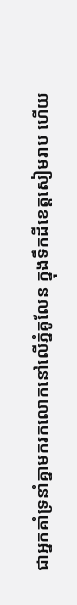ជាអ្នកគាំទ្រនាំគ្នាមករកលោកនៅលើភ្នំគូលែន ក្នុងទឹកដីខេត្តសៀមរាប ហើយ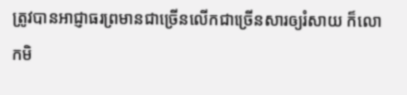ត្រូវបានអាជ្ញាធរព្រមានជាច្រើនលើកជាច្រើនសារឲ្យរំសាយ ក៏លោកមិ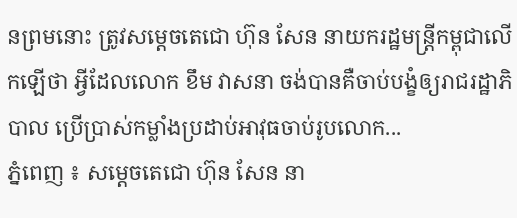នព្រមនោះ ត្រូវសម្ដេចតេជោ ហ៊ុន សែន នាយករដ្ឋមន្ដ្រីកម្ពុជាលើកឡើថា អ្វីដែលលោក ខឹម វាសនា ចង់បានគឺចាប់បង្ខំឲ្យរាជរដ្ឋាភិបាល ប្រើប្រាស់កម្លាំងប្រដាប់អាវុធចាប់រូបលោក...
ភ្នំពេញ ៖ សម្តេចតេជោ ហ៊ុន សែន នា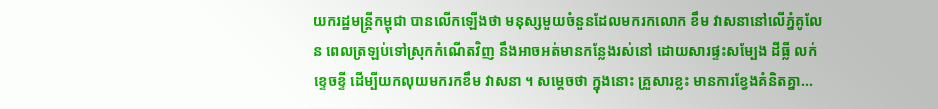យករដ្ឋមន្រ្តីកម្ពុជា បានលើកឡើងថា មនុស្សមួយចំនួនដែលមករកលោក ខឹម វាសនានៅលើភ្នំគូលែន ពេលត្រឡប់ទៅស្រុកកំណើតវិញ នឹងអាចអត់មានកន្លែងរស់នៅ ដោយសារផ្ទះសម្បែង ដីធ្លី លក់ខ្ទេចខ្ទី ដើម្បីយកលុយមករកខឹម វាសនា ។ សម្តេចថា ក្នុងនោះ គ្រួសារខ្លះ មានការខ្វែងគំនិតគ្នា...